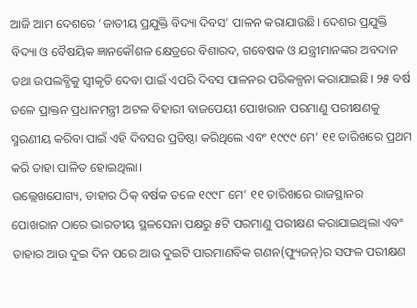ଆଜି ଆମ ଦେଶରେ ‘ଜାତୀୟ ପ୍ରଯୁକ୍ତି ବିଦ୍ୟା ଦିବସ’ ପାଳନ କରାଯାଉଛି। ଦେଶର ପ୍ରଯୁକ୍ତି ବିଦ୍ୟା ଓ ବୈଷୟିକ ଜ୍ଞାନକୌଶଳ କ୍ଷେତ୍ରରେ ବିଶାରଦ, ଗବେଷକ ଓ ଯନ୍ତ୍ରୀମାନଙ୍କର ଅବଦାନ ତଥା ଉପଲବ୍ଧିକୁ ସ୍ବୀକୃତି ଦେବା ପାଇଁ ଏପରି ଦିବସ ପାଳନର ପରିକଳ୍ପନା କରାଯାଇଛି। ୨୫ ବର୍ଷ ତଳେ ପ୍ରାକ୍ତନ ପ୍ରଧାନମନ୍ତ୍ରୀ ଅଟଳ ବିହାରୀ ବାଜପେୟୀ ପୋଖରାନ ପରମାଣୁ ପରୀକ୍ଷଣକୁ ସ୍ମରଣୀୟ କରିବା ପାଇଁ ଏହି ଦିବସର ପ୍ରତିଷ୍ଠା କରିଥିଲେ ଏବଂ ୧୯୯୯ ମେ’ ୧୧ ତାରିଖରେ ପ୍ରଥମ କରି ତାହା ପାଳିତ ହୋଇଥିଲା।
ଉଲ୍ଲେଖଯୋଗ୍ୟ, ତାହାର ଠିକ୍ ବର୍ଷକ ତଳେ ୧୯୯୮ ମେ’ ୧୧ ତାରିଖରେ ରାଜସ୍ଥାନର ପୋଖରାନ ଠାରେ ଭାରତୀୟ ସ୍ଥଳସେନା ପକ୍ଷରୁ ୫ଟି ପରମାଣୁ ପରୀକ୍ଷଣ କରାଯାଇଥିଲା ଏବଂ ତାହାର ଆଉ ଦୁଇ ଦିନ ପରେ ଆଉ ଦୁଇଟି ପାରମାଣବିକ ଗଣନ(ଫ୍ୟୁଜନ୍)ର ସଫଳ ପରୀକ୍ଷଣ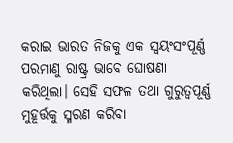କରାଇ ଭାରତ ନିଜକୁ ଏକ ସ୍ବୟଂସଂପୂର୍ଣ୍ଣ ପରମାଣୁ ରାଷ୍ଟ୍ର ଭାବେ ଘୋଷଣା କରିଥିଲା। ସେହି ସଫଳ ତଥା ଗୁରୁତ୍ବପୂର୍ଣ୍ଣ ମୁହୂର୍ତ୍ତକୁ ସ୍ମରଣ କରିବା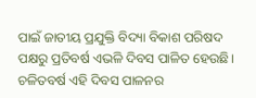ପାଇଁ ଜାତୀୟ ପ୍ରଯୁକ୍ତି ବିଦ୍ୟା ବିକାଶ ପରିଷଦ ପକ୍ଷରୁ ପ୍ରତିବର୍ଷ ଏଭଳି ଦିବସ ପାଳିତ ହେଉଛି। ଚଳିତବର୍ଷ ଏହି ଦିବସ ପାଳନର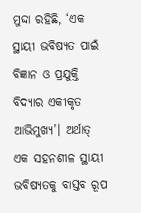ମୁଦ୍ଦା ରହିଛି, ‘ଏକ ସ୍ଥାୟୀ ଭବିଷ୍ୟତ ପାଇଁ ବିଜ୍ଞାନ ଓ ପ୍ରଯୁକ୍ତି ବିଦ୍ୟାର ଏକୀକୃତ ଆଭିମୁଖ୍ୟ’। ଅର୍ଥାତ୍ ଏକ ସହନଶୀଳ ସ୍ଥାୟୀ ଭବିଷ୍ୟତକୁ ବାସ୍ତବ ରୂପ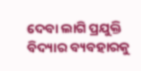ଦେବା ଲାଗି ପ୍ରଯୁକ୍ତି ବିଦ୍ୟାର ବ୍ୟବହାରକୁ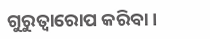ଗୁରୁତ୍ବାରୋପ କରିବା।